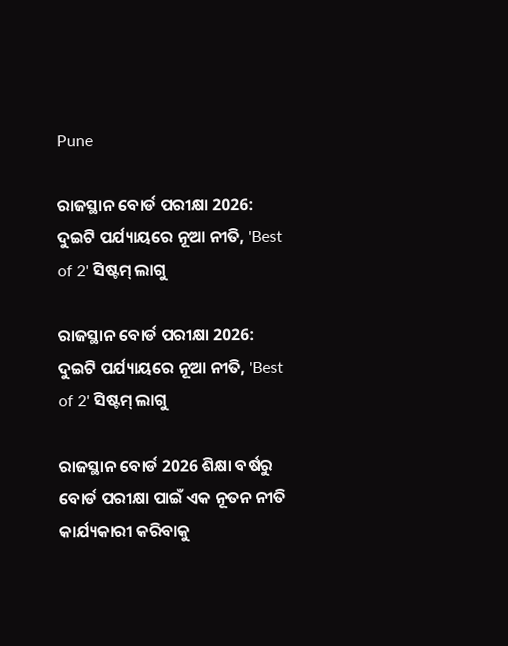Pune

ରାଜସ୍ଥାନ ବୋର୍ଡ ପରୀକ୍ଷା 2026: ଦୁଇଟି ପର୍ଯ୍ୟାୟରେ ନୂଆ ନୀତି, 'Best of 2' ସିଷ୍ଟମ୍ ଲାଗୁ

ରାଜସ୍ଥାନ ବୋର୍ଡ ପରୀକ୍ଷା 2026: ଦୁଇଟି ପର୍ଯ୍ୟାୟରେ ନୂଆ ନୀତି, 'Best of 2' ସିଷ୍ଟମ୍ ଲାଗୁ

ରାଜସ୍ଥାନ ବୋର୍ଡ 2026 ଶିକ୍ଷା ବର୍ଷରୁ ବୋର୍ଡ ପରୀକ୍ଷା ପାଇଁ ଏକ ନୂତନ ନୀତି କାର୍ଯ୍ୟକାରୀ କରିବାକୁ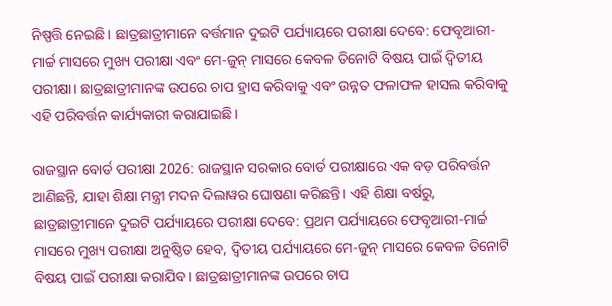ନିଷ୍ପତ୍ତି ନେଇଛି। ଛାତ୍ରଛାତ୍ରୀମାନେ ବର୍ତ୍ତମାନ ଦୁଇଟି ପର୍ଯ୍ୟାୟରେ ପରୀକ୍ଷା ଦେବେ: ଫେବୃଆରୀ-ମାର୍ଚ୍ଚ ମାସରେ ମୁଖ୍ୟ ପରୀକ୍ଷା ଏବଂ ମେ-ଜୁନ୍ ମାସରେ କେବଳ ତିନୋଟି ବିଷୟ ପାଇଁ ଦ୍ୱିତୀୟ ପରୀକ୍ଷା। ଛାତ୍ରଛାତ୍ରୀମାନଙ୍କ ଉପରେ ଚାପ ହ୍ରାସ କରିବାକୁ ଏବଂ ଉନ୍ନତ ଫଳାଫଳ ହାସଲ କରିବାକୁ ଏହି ପରିବର୍ତ୍ତନ କାର୍ଯ୍ୟକାରୀ କରାଯାଇଛି।

ରାଜସ୍ଥାନ ବୋର୍ଡ ପରୀକ୍ଷା 2026: ରାଜସ୍ଥାନ ସରକାର ବୋର୍ଡ ପରୀକ୍ଷାରେ ଏକ ବଡ଼ ପରିବର୍ତ୍ତନ ଆଣିଛନ୍ତି, ଯାହା ଶିକ୍ଷା ମନ୍ତ୍ରୀ ମଦନ ଦିଲାୱର ଘୋଷଣା କରିଛନ୍ତି। ଏହି ଶିକ୍ଷା ବର୍ଷରୁ, ଛାତ୍ରଛାତ୍ରୀମାନେ ଦୁଇଟି ପର୍ଯ୍ୟାୟରେ ପରୀକ୍ଷା ଦେବେ: ପ୍ରଥମ ପର୍ଯ୍ୟାୟରେ ଫେବୃଆରୀ-ମାର୍ଚ୍ଚ ମାସରେ ମୁଖ୍ୟ ପରୀକ୍ଷା ଅନୁଷ୍ଠିତ ହେବ, ଦ୍ୱିତୀୟ ପର୍ଯ୍ୟାୟରେ ମେ-ଜୁନ୍ ମାସରେ କେବଳ ତିନୋଟି ବିଷୟ ପାଇଁ ପରୀକ୍ଷା କରାଯିବ। ଛାତ୍ରଛାତ୍ରୀମାନଙ୍କ ଉପରେ ଚାପ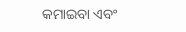କମାଇବା ଏବଂ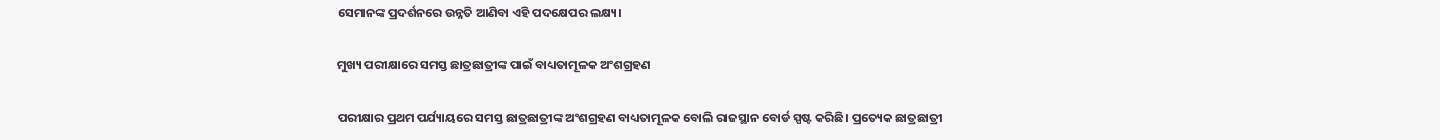ସେମାନଙ୍କ ପ୍ରଦର୍ଶନରେ ଉନ୍ନତି ଆଣିବା ଏହି ପଦକ୍ଷେପର ଲକ୍ଷ୍ୟ।

ମୁଖ୍ୟ ପରୀକ୍ଷାରେ ସମସ୍ତ ଛାତ୍ରଛାତ୍ରୀଙ୍କ ପାଇଁ ବାଧ୍ୟତାମୂଳକ ଅଂଶଗ୍ରହଣ

ପରୀକ୍ଷାର ପ୍ରଥମ ପର୍ଯ୍ୟାୟରେ ସମସ୍ତ ଛାତ୍ରଛାତ୍ରୀଙ୍କ ଅଂଶଗ୍ରହଣ ବାଧ୍ୟତାମୂଳକ ବୋଲି ରାଜସ୍ଥାନ ବୋର୍ଡ ସ୍ପଷ୍ଟ କରିଛି। ପ୍ରତ୍ୟେକ ଛାତ୍ରଛାତ୍ରୀ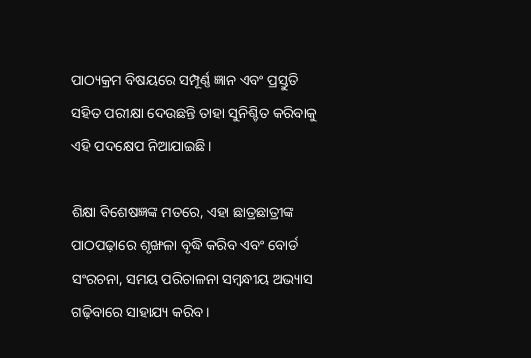ପାଠ୍ୟକ୍ରମ ବିଷୟରେ ସମ୍ପୂର୍ଣ୍ଣ ଜ୍ଞାନ ଏବଂ ପ୍ରସ୍ତୁତି ସହିତ ପରୀକ୍ଷା ଦେଉଛନ୍ତି ତାହା ସୁନିଶ୍ଚିତ କରିବାକୁ ଏହି ପଦକ୍ଷେପ ନିଆଯାଇଛି।

ଶିକ୍ଷା ବିଶେଷଜ୍ଞଙ୍କ ମତରେ, ଏହା ଛାତ୍ରଛାତ୍ରୀଙ୍କ ପାଠପଢ଼ାରେ ଶୃଙ୍ଖଳା ବୃଦ୍ଧି କରିବ ଏବଂ ବୋର୍ଡ ସଂରଚନା, ସମୟ ପରିଚାଳନା ସମ୍ବନ୍ଧୀୟ ଅଭ୍ୟାସ ଗଢ଼ିବାରେ ସାହାଯ୍ୟ କରିବ।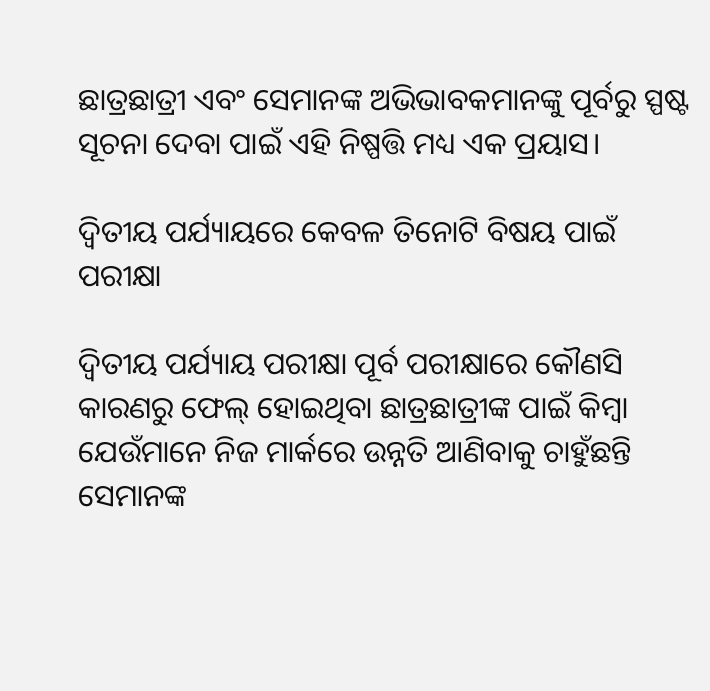ଛାତ୍ରଛାତ୍ରୀ ଏବଂ ସେମାନଙ୍କ ଅଭିଭାବକମାନଙ୍କୁ ପୂର୍ବରୁ ସ୍ପଷ୍ଟ ସୂଚନା ଦେବା ପାଇଁ ଏହି ନିଷ୍ପତ୍ତି ମଧ୍ୟ ଏକ ପ୍ରୟାସ।

ଦ୍ୱିତୀୟ ପର୍ଯ୍ୟାୟରେ କେବଳ ତିନୋଟି ବିଷୟ ପାଇଁ ପରୀକ୍ଷା

ଦ୍ୱିତୀୟ ପର୍ଯ୍ୟାୟ ପରୀକ୍ଷା ପୂର୍ବ ପରୀକ୍ଷାରେ କୌଣସି କାରଣରୁ ଫେଲ୍ ହୋଇଥିବା ଛାତ୍ରଛାତ୍ରୀଙ୍କ ପାଇଁ କିମ୍ବା ଯେଉଁମାନେ ନିଜ ମାର୍କରେ ଉନ୍ନତି ଆଣିବାକୁ ଚାହୁଁଛନ୍ତି ସେମାନଙ୍କ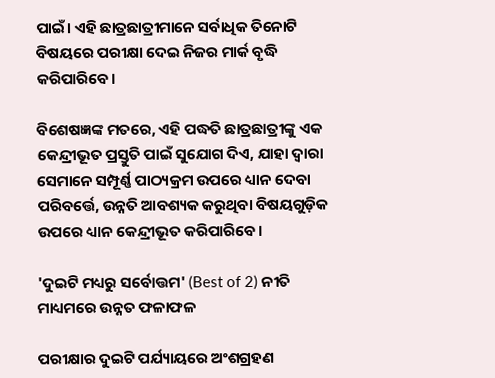ପାଇଁ। ଏହି ଛାତ୍ରଛାତ୍ରୀମାନେ ସର୍ବାଧିକ ତିନୋଟି ବିଷୟରେ ପରୀକ୍ଷା ଦେଇ ନିଜର ମାର୍କ ବୃଦ୍ଧି କରିପାରିବେ।

ବିଶେଷଜ୍ଞଙ୍କ ମତରେ, ଏହି ପଦ୍ଧତି ଛାତ୍ରଛାତ୍ରୀଙ୍କୁ ଏକ କେନ୍ଦ୍ରୀଭୂତ ପ୍ରସ୍ତୁତି ପାଇଁ ସୁଯୋଗ ଦିଏ, ଯାହା ଦ୍ୱାରା ସେମାନେ ସମ୍ପୂର୍ଣ୍ଣ ପାଠ୍ୟକ୍ରମ ଉପରେ ଧ୍ୟାନ ଦେବା ପରିବର୍ତ୍ତେ, ଉନ୍ନତି ଆବଶ୍ୟକ କରୁଥିବା ବିଷୟଗୁଡ଼ିକ ଉପରେ ଧ୍ୟାନ କେନ୍ଦ୍ରୀଭୂତ କରିପାରିବେ।

'ଦୁଇଟି ମଧ୍ୟରୁ ସର୍ବୋତ୍ତମ' (Best of 2) ନୀତି ମାଧ୍ୟମରେ ଉନ୍ନତ ଫଳାଫଳ

ପରୀକ୍ଷାର ଦୁଇଟି ପର୍ଯ୍ୟାୟରେ ଅଂଶଗ୍ରହଣ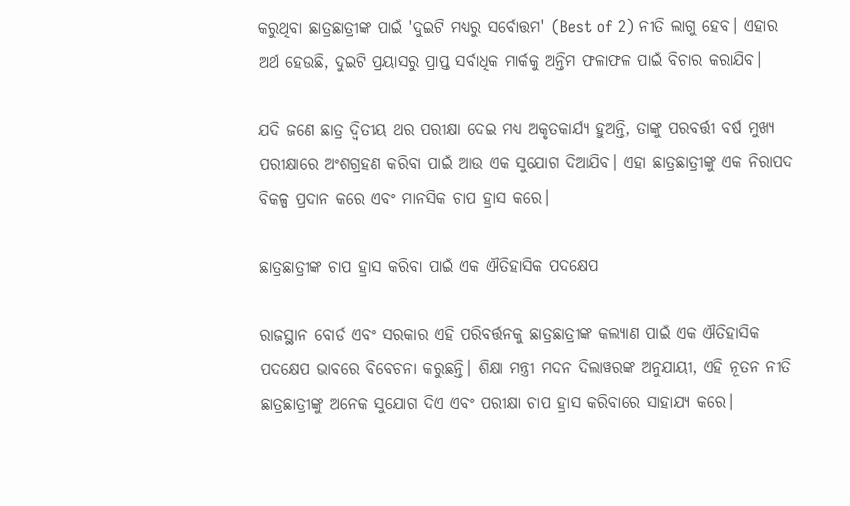କରୁଥିବା ଛାତ୍ରଛାତ୍ରୀଙ୍କ ପାଇଁ 'ଦୁଇଟି ମଧ୍ୟରୁ ସର୍ବୋତ୍ତମ' (Best of 2) ନୀତି ଲାଗୁ ହେବ। ଏହାର ଅର୍ଥ ହେଉଛି, ଦୁଇଟି ପ୍ରୟାସରୁ ପ୍ରାପ୍ତ ସର୍ବାଧିକ ମାର୍କକୁ ଅନ୍ତିମ ଫଳାଫଳ ପାଇଁ ବିଚାର କରାଯିବ।

ଯଦି ଜଣେ ଛାତ୍ର ଦ୍ୱିତୀୟ ଥର ପରୀକ୍ଷା ଦେଇ ମଧ୍ୟ ଅକୃତକାର୍ଯ୍ୟ ହୁଅନ୍ତି, ତାଙ୍କୁ ପରବର୍ତ୍ତୀ ବର୍ଷ ମୁଖ୍ୟ ପରୀକ୍ଷାରେ ଅଂଶଗ୍ରହଣ କରିବା ପାଇଁ ଆଉ ଏକ ସୁଯୋଗ ଦିଆଯିବ। ଏହା ଛାତ୍ରଛାତ୍ରୀଙ୍କୁ ଏକ ନିରାପଦ ବିକଳ୍ପ ପ୍ରଦାନ କରେ ଏବଂ ମାନସିକ ଚାପ ହ୍ରାସ କରେ।

ଛାତ୍ରଛାତ୍ରୀଙ୍କ ଚାପ ହ୍ରାସ କରିବା ପାଇଁ ଏକ ଐତିହାସିକ ପଦକ୍ଷେପ

ରାଜସ୍ଥାନ ବୋର୍ଡ ଏବଂ ସରକାର ଏହି ପରିବର୍ତ୍ତନକୁ ଛାତ୍ରଛାତ୍ରୀଙ୍କ କଲ୍ୟାଣ ପାଇଁ ଏକ ଐତିହାସିକ ପଦକ୍ଷେପ ଭାବରେ ବିବେଚନା କରୁଛନ୍ତି। ଶିକ୍ଷା ମନ୍ତ୍ରୀ ମଦନ ଦିଲାୱରଙ୍କ ଅନୁଯାୟୀ, ଏହି ନୂତନ ନୀତି ଛାତ୍ରଛାତ୍ରୀଙ୍କୁ ଅନେକ ସୁଯୋଗ ଦିଏ ଏବଂ ପରୀକ୍ଷା ଚାପ ହ୍ରାସ କରିବାରେ ସାହାଯ୍ୟ କରେ।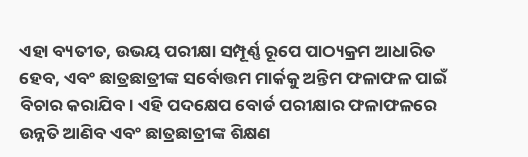ଏହା ବ୍ୟତୀତ, ଉଭୟ ପରୀକ୍ଷା ସମ୍ପୂର୍ଣ୍ଣ ରୂପେ ପାଠ୍ୟକ୍ରମ ଆଧାରିତ ହେବ, ଏବଂ ଛାତ୍ରଛାତ୍ରୀଙ୍କ ସର୍ବୋତ୍ତମ ମାର୍କକୁ ଅନ୍ତିମ ଫଳାଫଳ ପାଇଁ ବିଚାର କରାଯିବ। ଏହି ପଦକ୍ଷେପ ବୋର୍ଡ ପରୀକ୍ଷାର ଫଳାଫଳରେ ଉନ୍ନତି ଆଣିବ ଏବଂ ଛାତ୍ରଛାତ୍ରୀଙ୍କ ଶିକ୍ଷଣ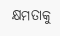କ୍ଷମତାକୁ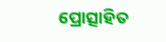ପ୍ରୋତ୍ସାହିତ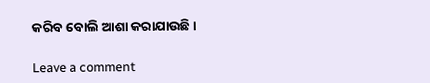କରିବ ବୋଲି ଆଶା କରାଯାଉଛି।

Leave a comment